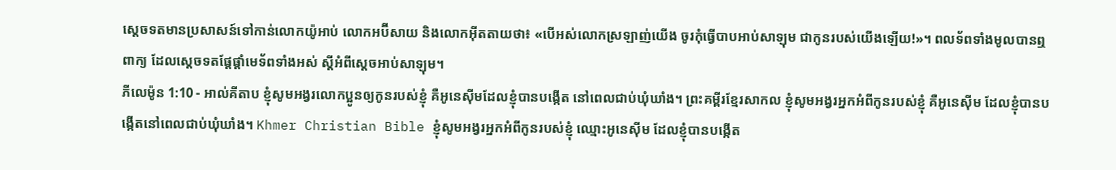ស្តេចទតមានប្រសាសន៍ទៅកាន់លោកយ៉ូអាប់ លោកអប៊ីសាយ និងលោកអ៊ីតតាយថា៖ «បើអស់លោកស្រឡាញ់យើង ចូរកុំធ្វើបាបអាប់សាឡុម ជាកូនរបស់យើងឡើយ!»។ ពលទ័ពទាំងមូលបានឮពាក្យ ដែលស្តេចទតផ្តែផ្តាំមេទ័ពទាំងអស់ ស្តីអំពីស្តេចអាប់សាឡុម។
ភីលេម៉ូន 1:10 - អាល់គីតាប ខ្ញុំសូមអង្វរលោកប្អូនឲ្យកូនរបស់ខ្ញុំ គឺអូនេស៊ីមដែលខ្ញុំបានបង្កើត នៅពេលជាប់ឃុំឃាំង។ ព្រះគម្ពីរខ្មែរសាកល ខ្ញុំសូមអង្វរអ្នកអំពីកូនរបស់ខ្ញុំ គឺអូនេស៊ីម ដែលខ្ញុំបានបង្កើតនៅពេលជាប់ឃុំឃាំង។ Khmer Christian Bible ខ្ញុំសូមអង្វរអ្នកអំពីកូនរបស់ខ្ញុំ ឈ្មោះអូនេស៊ីម ដែលខ្ញុំបានបង្កើត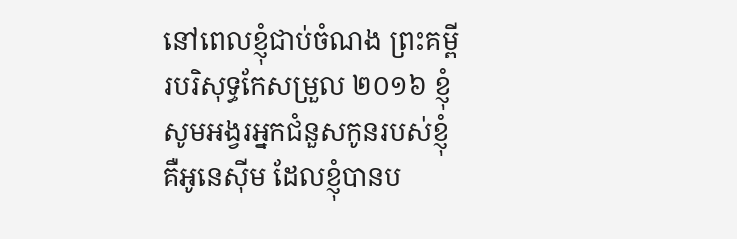នៅពេលខ្ញុំជាប់ចំណង ព្រះគម្ពីរបរិសុទ្ធកែសម្រួល ២០១៦ ខ្ញុំសូមអង្វរអ្នកជំនួសកូនរបស់ខ្ញុំ គឺអូនេស៊ីម ដែលខ្ញុំបានប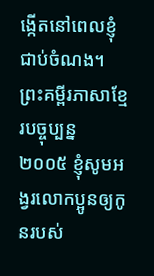ង្កើតនៅពេលខ្ញុំជាប់ចំណង។ ព្រះគម្ពីរភាសាខ្មែរបច្ចុប្បន្ន ២០០៥ ខ្ញុំសូមអង្វរលោកប្អូនឲ្យកូនរបស់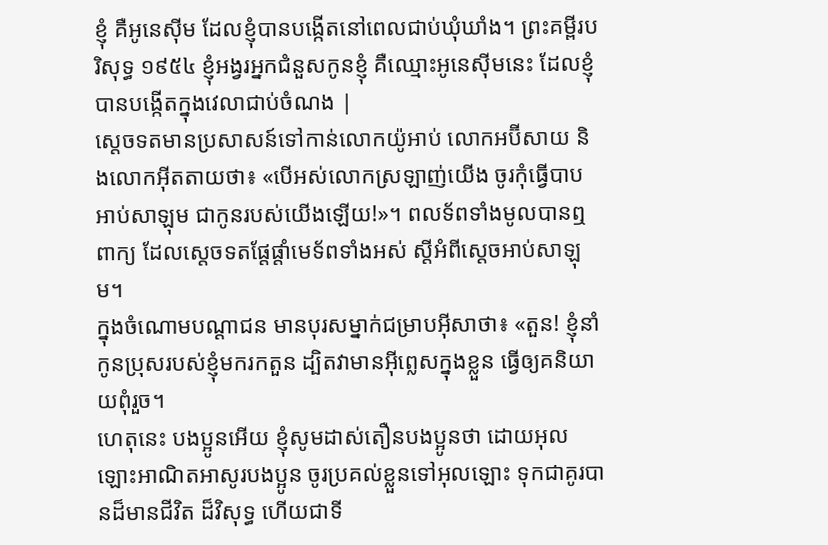ខ្ញុំ គឺអូនេស៊ីម ដែលខ្ញុំបានបង្កើតនៅពេលជាប់ឃុំឃាំង។ ព្រះគម្ពីរបរិសុទ្ធ ១៩៥៤ ខ្ញុំអង្វរអ្នកជំនួសកូនខ្ញុំ គឺឈ្មោះអូនេស៊ីមនេះ ដែលខ្ញុំបានបង្កើតក្នុងវេលាជាប់ចំណង |
ស្តេចទតមានប្រសាសន៍ទៅកាន់លោកយ៉ូអាប់ លោកអប៊ីសាយ និងលោកអ៊ីតតាយថា៖ «បើអស់លោកស្រឡាញ់យើង ចូរកុំធ្វើបាបអាប់សាឡុម ជាកូនរបស់យើងឡើយ!»។ ពលទ័ពទាំងមូលបានឮពាក្យ ដែលស្តេចទតផ្តែផ្តាំមេទ័ពទាំងអស់ ស្តីអំពីស្តេចអាប់សាឡុម។
ក្នុងចំណោមបណ្ដាជន មានបុរសម្នាក់ជម្រាបអ៊ីសាថា៖ «តួន! ខ្ញុំនាំកូនប្រុសរបស់ខ្ញុំមករកតួន ដ្បិតវាមានអ៊ីព្លេសក្នុងខ្លួន ធ្វើឲ្យគនិយាយពុំរួច។
ហេតុនេះ បងប្អូនអើយ ខ្ញុំសូមដាស់តឿនបងប្អូនថា ដោយអុលឡោះអាណិតអាសូរបងប្អូន ចូរប្រគល់ខ្លួនទៅអុលឡោះ ទុកជាគូរបានដ៏មានជីវិត ដ៏វិសុទ្ធ ហើយជាទី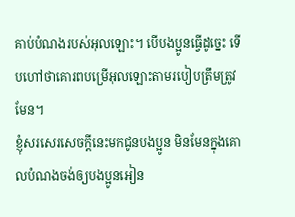គាប់បំណងរបស់អុលឡោះ។ បើបងប្អូនធ្វើដូច្នេះ ទើបហៅថាគោរពបម្រើអុលឡោះតាមរបៀបត្រឹមត្រូវមែន។
ខ្ញុំសរសេរសេចក្ដីនេះមកជូនបងប្អូន មិនមែនក្នុងគោលបំណងចង់ឲ្យបងប្អូនអៀន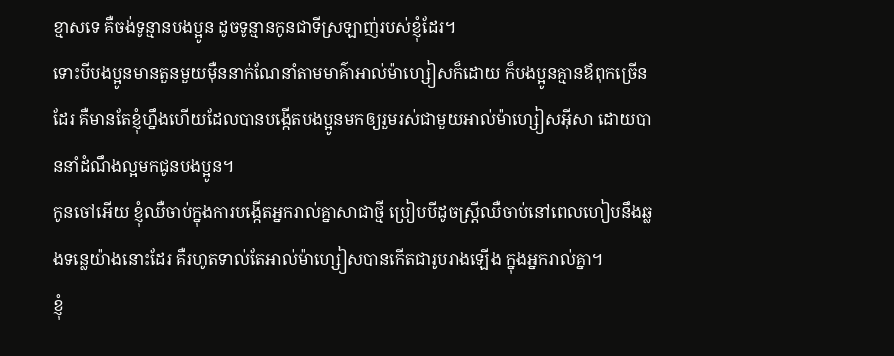ខ្មាសទេ គឺចង់ទូន្មានបងប្អូន ដូចទូន្មានកូនជាទីស្រឡាញ់របស់ខ្ញុំដែរ។
ទោះបីបងប្អូនមានតួនមួយម៉ឺននាក់ណែនាំតាមមាគ៌ាអាល់ម៉ាហ្សៀសក៏ដោយ ក៏បងប្អូនគ្មានឪពុកច្រើនដែរ គឺមានតែខ្ញុំហ្នឹងហើយដែលបានបង្កើតបងប្អូនមកឲ្យរួមរស់ជាមួយអាល់ម៉ាហ្សៀសអ៊ីសា ដោយបាននាំដំណឹងល្អមកជូនបងប្អូន។
កូនចៅអើយ ខ្ញុំឈឺចាប់ក្នុងការបង្កើតអ្នករាល់គ្នាសាជាថ្មី ប្រៀបបីដូចស្ដ្រីឈឺចាប់នៅពេលហៀបនឹងឆ្លងទន្លេយ៉ាងនោះដែរ គឺរហូតទាល់តែអាល់ម៉ាហ្សៀសបានកើតជារូបរាងឡើង ក្នុងអ្នករាល់គ្នា។
ខ្ញុំ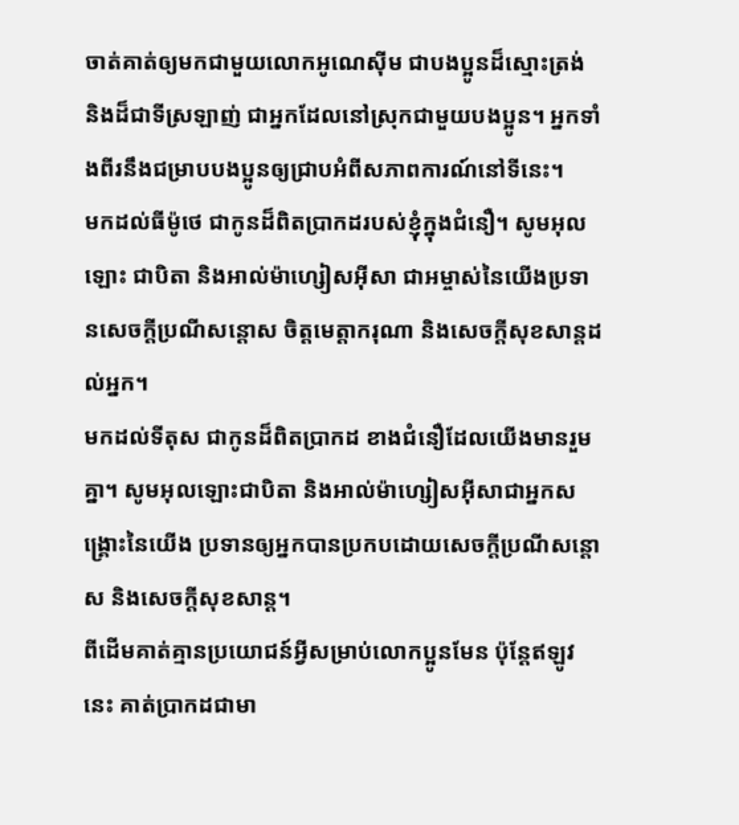ចាត់គាត់ឲ្យមកជាមួយលោកអូណេស៊ីម ជាបងប្អូនដ៏ស្មោះត្រង់ និងដ៏ជាទីស្រឡាញ់ ជាអ្នកដែលនៅស្រុកជាមួយបងប្អូន។ អ្នកទាំងពីរនឹងជម្រាបបងប្អូនឲ្យជ្រាបអំពីសភាពការណ៍នៅទីនេះ។
មកដល់ធីម៉ូថេ ជាកូនដ៏ពិតប្រាកដរបស់ខ្ញុំក្នុងជំនឿ។ សូមអុលឡោះ ជាបិតា និងអាល់ម៉ាហ្សៀសអ៊ីសា ជាអម្ចាស់នៃយើងប្រទានសេចក្តីប្រណីសន្តោស ចិត្តមេត្ដាករុណា និងសេចក្ដីសុខសាន្ដដល់អ្នក។
មកដល់ទីតុស ជាកូនដ៏ពិតប្រាកដ ខាងជំនឿដែលយើងមានរួមគ្នា។ សូមអុលឡោះជាបិតា និងអាល់ម៉ាហ្សៀសអ៊ីសាជាអ្នកសង្គ្រោះនៃយើង ប្រទានឲ្យអ្នកបានប្រកបដោយសេចក្តីប្រណីសន្តោស និងសេចក្ដីសុខសាន្ដ។
ពីដើមគាត់គ្មានប្រយោជន៍អ្វីសម្រាប់លោកប្អូនមែន ប៉ុន្ដែឥឡូវនេះ គាត់ប្រាកដជាមា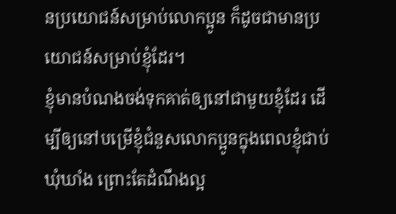នប្រយោជន៍សម្រាប់លោកប្អូន ក៏ដូចជាមានប្រយោជន៍សម្រាប់ខ្ញុំដែរ។
ខ្ញុំមានបំណងចង់ទុកគាត់ឲ្យនៅជាមួយខ្ញុំដែរ ដើម្បីឲ្យនៅបម្រើខ្ញុំជំនួសលោកប្អូនក្នុងពេលខ្ញុំជាប់ឃុំឃាំង ព្រោះតែដំណឹងល្អ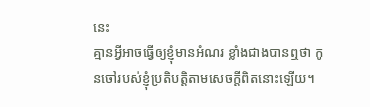នេះ
គ្មានអ្វីអាចធ្វើឲ្យខ្ញុំមានអំណរ ខ្លាំងជាងបានឮថា កូនចៅរបស់ខ្ញុំប្រតិបត្ដិតាមសេចក្ដីពិតនោះឡើយ។